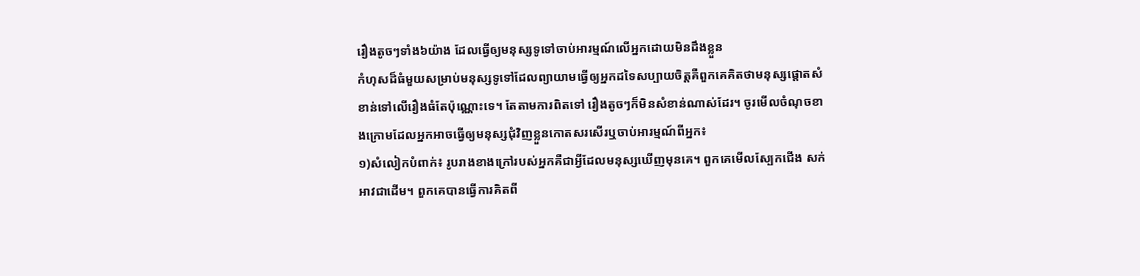រឿងតូចៗទាំង៦យ៉ាង ដែលធ្វើឲ្យមនុស្សទូទៅចាប់អារម្មណ៍លើអ្នកដោយមិនដឹងខ្លួន
កំហុសដ៏ធំមួយសម្រាប់មនុស្សទូទៅដែលព្យាយាមធ្វើឲ្យអ្នកដទៃសប្បាយចិត្តគឺពួកគេគិតថាមនុស្សផ្ដោតសំខាន់ទៅលើរឿងធំតែប៉ុណ្ណោះទេ។ តែតាមការពិតទៅ រឿងតូចៗក៏មិនសំខាន់ណាស់ដែរ។ ចូរមើលចំណុចខាងក្រោមដែលអ្នកអាចធ្វើឲ្យមនុស្សជុំវិញខ្លួនកោតសរសើរឬចាប់អារម្មណ៍ពីអ្នក៖
១)សំលៀកបំពាក់៖ រូបរាងខាងក្រៅរបស់អ្នកគឺជាអ្វីដែលមនុស្សឃើញមុនគេ។ ពួកគេមើលស្បែកជើង សក់ អាវជាដើម។ ពួកគេបានធ្វើការគិតពី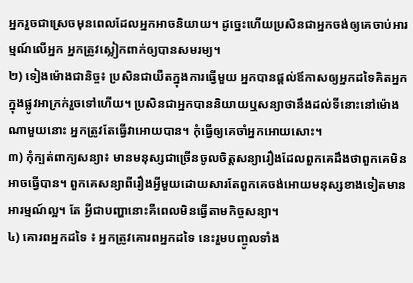អ្នករួចជាស្រេចមុនពេលដែលអ្នកអាចនិយាយ។ ដូច្នេះហើយប្រសិនជាអ្នកចង់ឲ្យគេចាប់អារម្មណ៍លើអ្នក អ្នកត្រូវស្លៀកពាក់ឲ្យបានសមរម្យ។
២) ទៀងម៉ោងជានិច្ច៖ ប្រសិនជាយឺតក្នុងការធ្វើមួយ អ្នកបានផ្តល់ឪកាសឲ្យអ្នកដទៃគិតអ្នកក្នុងផ្លូវអាក្រក់រួចទៅហើយ។ ប្រសិនជាអ្នកបាននិយាយឬសន្យាថានឹងដល់ទីនោះនៅម៉ោងណាមួយនោះ អ្នកត្រូវតែធ្វើវាអោយបាន។ កុំធ្វើឲ្យគេចាំអ្នកអោយសោះ។
៣) កុំក្បត់ពាក្យសន្យា៖ មានមនុស្សជាច្រើនចូលចិត្តសន្យារឿងដែលពួកគេដឹងថាពួកគេមិនអាចធ្វើបាន។ ពួកគេសន្យាពីរឿងអ្វីមួយដោយសារតែពួកគេចង់អោយមនុស្សខាងទៀតមានអារម្មណ៍ល្អ។ តែ អ្វីជាបញ្ហានោះគឺពេលមិនធ្វើតាមកិច្ចសន្យា។
៤) គោរពអ្នកដទៃ ៖ អ្នកត្រូវគោរពអ្នកដទៃ នេះរួមបញ្ចូលទាំង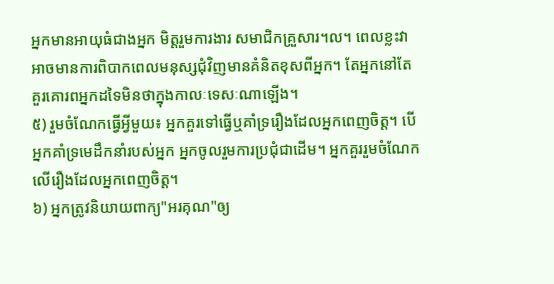អ្នកមានអាយុធំជាងអ្នក មិត្តរួមការងារ សមាជិកគ្រួសារ។ល។ ពេលខ្លះវាអាចមានការពិបាកពេលមនុស្សជុំវិញមានគំនិតខុសពីអ្នក។ តែអ្នកនៅតែគួរគោរពអ្នកដទៃមិនថាក្នុងកាលៈទេសៈណាឡើង។
៥) រួមចំណែកធ្វើអ្វីមួយ៖ អ្នកគួរទៅធ្វើឬគាំទ្ររឿងដែលអ្នកពេញចិត្ត។ បើអ្នកគាំទ្រមេដឹកនាំរបស់អ្នក អ្នកចូលរួមការប្រជុំជាដើម។ អ្នកគួររួមចំណែកលើរឿងដែលអ្នកពេញចិត្ត។
៦) អ្នកត្រូវនិយាយពាក្យ"អរគុណ"ឲ្យ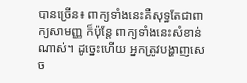បានច្រើន៖ ពាក្យទាំងនេះគឺសុទ្ធតែជាពាក្យសាមញ្ញ ក៏ប៉ុន្តែ ពាក្យទាំងនេះសំខាន់ណាស់។ ដូច្នេះហើយ អ្នកត្រូវបង្ហាញសេច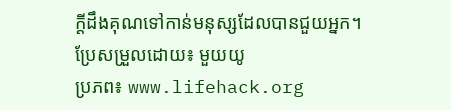ក្ដីដឹងគុណទៅកាន់មនុស្សដែលបានជួយអ្នក។
ប្រែសម្រួលដោយ៖ មួយយូ
ប្រភព៖ www.lifehack.org